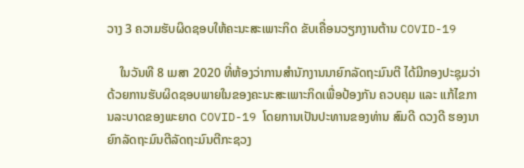ວາງ 3 ຄວາມຮັບຜິດຊອບໃຫ້ຄະນະສະເພາະກິດ ຂັບເຄື່ອນວຽກງານຕ້ານ COVID-19

    ໃນວັນທີ 8 ເມສາ 2020 ທີ່ຫ້ອງວ່າການສຳນັກງານນາຍົກລັດຖະມົນຕີ ໄດ້ມີກອງປະຊຸມວ່າດ້ວຍການຮັບຜິດຊອບພາຍໃນຂອງຄະນະສະເພາະກິດເພື່ອປ້ອງກັນ ຄວບຄຸມ ແລະ ແກ້ໄຂການລະບາດຂອງພະຍາດ COVID-19 ໂດຍການເປັນປະທານຂອງທ່ານ ສົມດີ ດວງດີ ຮອງນາຍົກລັດຖະມົນຕີລັດຖະມົນຕີກະຊວງ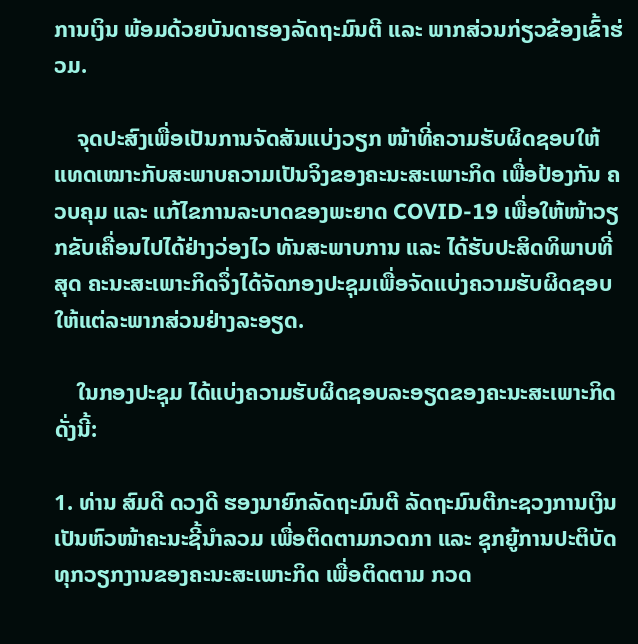ການເງິນ ພ້ອມດ້ວຍບັນດາຮອງລັດຖະມົນຕີ ແລະ ພາກສ່ວນກ່ຽວຂ້ອງເຂົ້າຮ່ວມ.

    ຈຸດປະສົງເພື່ອເປັນການຈັດສັນແບ່ງວຽກ ໜ້າທີ່ຄວາມຮັບຜິດຊອບໃຫ້ແທດເໝາະກັບສະພາບຄວາມເປັນຈິງຂອງຄະນະສະເພາະກິດ ເພື່ອປ້ອງກັນ ຄວບຄຸມ ແລະ ແກ້ໄຂການລະບາດຂອງພະຍາດ COVID-19 ເພື່ອໃຫ້ໜ້າວຽກຂັບເຄື່ອນໄປໄດ້ຢ່າງວ່ອງໄວ ທັນສະພາບການ ແລະ ໄດ້ຮັບປະສິດທິພາບທີ່ສຸດ ຄະນະສະເພາະກິດຈຶ່ງໄດ້ຈັດກອງປະຊຸມເພື່ອຈັດແບ່ງຄວາມຮັບຜິດຊອບໃຫ້ແຕ່ລະພາກສ່ວນຢ່າງລະອຽດ.

    ໃນກອງປະຊຸມ ໄດ້ແບ່ງຄວາມຮັບຜິດຊອບລະອຽດຂອງຄະນະສະເພາະກິດດັ່ງນີ້:

1. ທ່ານ ສົມດີ ດວງດີ ຮອງນາຍົກລັດຖະມົນຕີ ລັດຖະມົນຕີກະຊວງການເງິນ ເປັນຫົວໜ້າຄະນະຊີ້ນຳລວມ ເພື່ອຕິດຕາມກວດກາ ແລະ ຊຸກຍູ້ການປະຕິບັດທຸກວຽກງານຂອງຄະນະສະເພາະກິດ ເພື່ອຕິດຕາມ ກວດ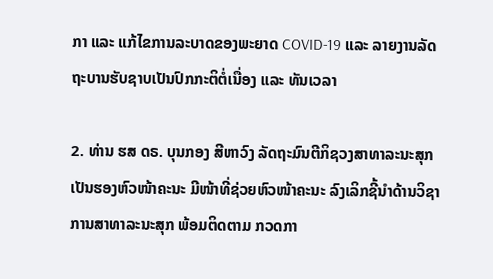ກາ ແລະ ແກ້ໄຂການລະບາດຂອງພະຍາດ COVID-19 ແລະ ລາຍງານລັດຖະບານຮັບຊາບເປັນປົກກະຕິຕໍ່ເນື່ອງ ແລະ ທັນເວລາ

2. ທ່ານ ຮສ ດຣ. ບຸນກອງ ສີຫາວົງ ລັດຖະມົນຕີກິຊວງສາທາລະນະສຸກ ເປັນຮອງຫົວໜ້າຄະນະ ມີໜ້າທີ່ຊ່ວຍຫົວໜ້າຄະນະ ລົງເລິກຊີ້ນຳດ້ານວິຊາການສາທາລະນະສຸກ ພ້ອມຕິດຕາມ ກວດກາ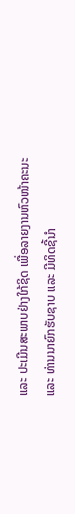ແລະ ປະເມີນສະພາບຢ່າງໃກ້ຊິດ ເພື່ອລາຍງານຫົວໜ້າຄະນະ ແລະ ທ່ານນາຍົກຮັບຊາບ ແລະ ມີທິດຊີ້ນຳ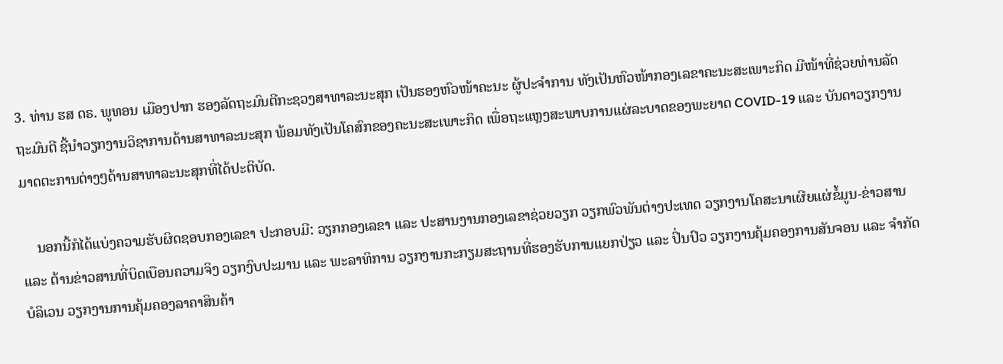3. ທ່ານ ຮສ ດຣ. ພູທອນ ເມືອງປາກ ຮອງລັດຖະມົນຕີກະຊວງສາທາລະນະສຸກ ເປັນຮອງຫົວໜ້າຄະນະ ຜູ້ປະຈຳການ ທັງເປັນຫົວໜ້າກອງເລຂາຄະນະສະເພາະກິດ ມີໜ້າທີ່ຊ່ວຍທ່ານລັດຖະມົນຕີ ຊີ້ນຳວຽກງານວິຊາການດ້ານສາທາລະນະສຸກ ພ້ອມທັງເປັນໂຄສົກຂອງຄະນະສະເພາະກິດ ເພື່ອຖະແຫຼງສະພາບການແຜ່ລະບາດຂອງພະຍາດ COVID-19 ແລະ ບັນດາວຽກງານມາດຕະການຕ່າງໆດ້ານສາທາລະນະສຸກທີ່ໄດ້ປະຕິບັດ.

    ນອກນີ້ກໍໄດ້ແບ່ງຄວາມຮັບຜິດຊອບກອງເລຂາ ປະກອບມີ: ວຽກກອງເລຂາ ແລະ ປະສານງານກອງເລຂາຊ່ວຍວຽກ ວຽກພົວພັນຕ່າງປະເທດ ວຽກງານໂຄສະນາເຜີຍແຜ່ຂໍ້ມູນ-ຂ່າວສານ ແລະ ຕ້ານຂ່າວສານທີ່ບິດເບືອນຄວາມຈິງ ວຽກງົບປະມານ ແລະ ພະລາທິການ ວຽກງານກະກຽມສະຖານທີ່ຮອງຮັບການແຍກປ່ຽວ ແລະ ປິ່ນປົວ ວຽກງານຄຸ້ມຄອງການສັນຈອນ ແລະ ຈຳກັດບໍລິເວນ ວຽກງານການຄຸ້ມຄອງລາຄາສິນຄ້າ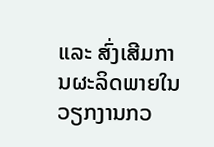ແລະ ສົ່ງເສີມການຜະລິດພາຍໃນ ວຽກງານກວ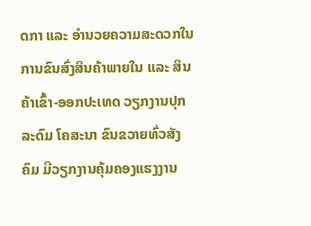ດກາ ແລະ ອໍານວຍຄວາມສະດວກໃນການຂົນສົ່ງສິນຄ້າພາຍໃນ ແລະ ສິນຄ້າເຂົ້າ-ອອກປະເທດ ວຽກງານປຸກລະດົມ ໂຄສະນາ ຂົນຂວາຍທົ່ວສັງຄົມ ມີວຽກງານຄຸ້ມຄອງແຮງງານ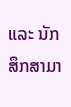ແລະ ນັກສຶກສາມາ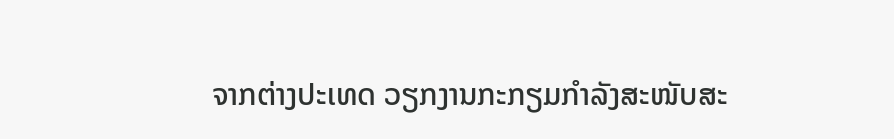ຈາກຕ່າງປະເທດ ວຽກງານກະກຽມກຳລັງສະໜັບສະ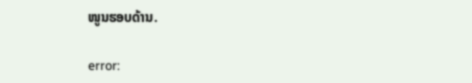ໜູນຮອບດ້ານ.

error: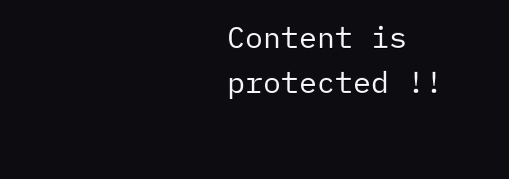Content is protected !!